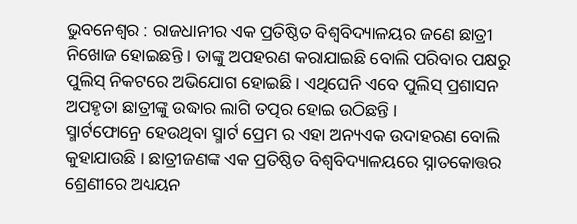ଭୁବନେଶ୍ୱର : ରାଜଧାନୀର ଏକ ପ୍ରତିଷ୍ଠିତ ବିଶ୍ୱବିଦ୍ୟାଳୟର ଜଣେ ଛାତ୍ରୀ ନିଖୋଜ ହୋଇଛନ୍ତି । ତାଙ୍କୁ ଅପହରଣ କରାଯାଇଛି ବୋଲି ପରିବାର ପକ୍ଷରୁ ପୁଲିସ୍ ନିକଟରେ ଅଭିଯୋଗ ହୋଇଛି । ଏଥିଘେନି ଏବେ ପୁଲିସ୍ ପ୍ରଶାସନ ଅପହୃତା ଛାତ୍ରୀଙ୍କୁ ଉଦ୍ଧାର ଲାଗି ତତ୍ପର ହୋଇ ଉଠିଛନ୍ତି ।
ସ୍ମାର୍ଟଫୋନ୍ରେ ହେଉଥିବା ସ୍ମାର୍ଟ ପ୍ରେମ ର ଏହା ଅନ୍ୟଏକ ଉଦାହରଣ ବୋଲି କୁହାଯାଉଛି । ଛାତ୍ରୀଜଣଙ୍କ ଏକ ପ୍ରତିଷ୍ଠିତ ବିଶ୍ୱବିଦ୍ୟାଳୟରେ ସ୍ନାତକୋତ୍ତର ଶ୍ରେଣୀରେ ଅଧ୍ୟୟନ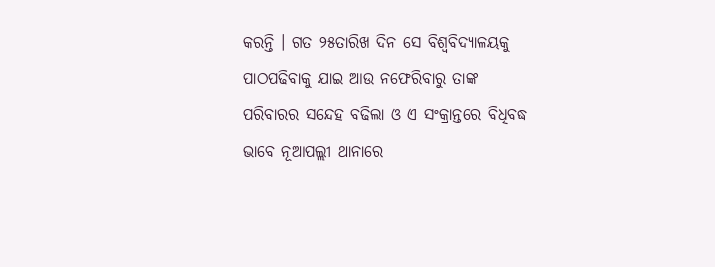କରନ୍ତି । ଗତ ୨୫ତାରିଖ ଦିନ ସେ ବିଶ୍ୱବିଦ୍ୟାଳୟକୁ ପାଠପଢିବାକୁ ଯାଇ ଆଉ ନଫେରିବାରୁ ତାଙ୍କ ପରିବାରର ସନ୍ଦେହ ବଢିଲା ଓ ଏ ସଂକ୍ରାନ୍ତରେ ବିଧିବଦ୍ଧ ଭାବେ ନୂଆପଲ୍ଲୀ ଥାନାରେ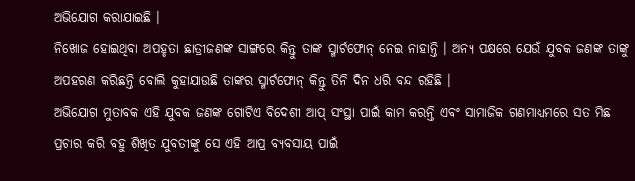ଅଭିଯୋଗ କରାଯାଇଛି ।
ନିଖୋଜ ହୋଇଥିବା ଅପହୃତା ଛାତ୍ରୀଜଣଙ୍କ ସାଙ୍ଗରେ କିନ୍ତୁ ତାଙ୍କ ସ୍ମାର୍ଟଫୋନ୍ ନେଇ ନାହାନ୍ତି । ଅନ୍ୟ ପକ୍ଷରେ ଯେଉଁ ଯୁବକ ଜଣଙ୍କ ତାଙ୍କୁ ଅପହରଣ କରିଛନ୍ତି ବୋଲି କୁହାଯାଉଛି ତାଙ୍କର ସ୍ମାର୍ଟଫୋନ୍ କିନ୍ତୁ ତିନି ଦିନ ଧରି ବନ୍ଦ ରହିଛି ।
ଅଭିଯୋଗ ମୁତାବକ ଏହି ଯୁବକ ଜଣଙ୍କ ଗୋଟିଏ ବିଦେଶୀ ଆପ୍ ସଂସ୍ଥା ପାଇଁ କାମ କରନ୍ତି ଏବଂ ସାମାଜିକ ଗଣମାଧ୍ୟମରେ ସତ ମିଛ ପ୍ରଚାର କରି ବହୁ ଶିଖିତ ଯୁବତୀଙ୍କୁ ସେ ଏହି ଆପ୍ର ବ୍ୟବସାୟ ପାଇଁ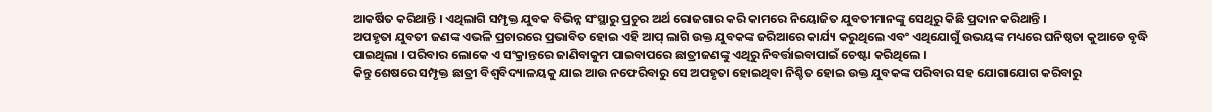ଆକର୍ଷିତ କରିଥାନ୍ତି । ଏଥିଲାଗି ସମ୍ପୃକ୍ତ ଯୁବକ ବିଭିନ୍ନ ସଂସ୍ଥାରୁ ପ୍ରଚୁର ଅର୍ଥ ରୋଜଗାର କରି କାମରେ ନିୟୋଜିତ ଯୁବତୀମାନଙ୍କୁ ସେଥିରୁ କିଛି ପ୍ରଦାନ କରିଥାନ୍ତି ।
ଅପହୃତା ଯୁବତୀ ଜଣଙ୍କ ଏଭଳି ପ୍ରଚାରରେ ପ୍ରଭାବିତ ହୋଇ ଏହି ଆପ୍ ଲାଗି ଉକ୍ତ ଯୁବକଙ୍କ ଜରିଆରେ କାର୍ଯ୍ୟ କରୁଥିଲେ ଏବଂ ଏଥିଯୋଗୁଁ ଉଭୟଙ୍କ ମଧ୍ୟରେ ଘନିଷ୍ଠତା କୁଆଡେ ବୃଦ୍ଧି ପାଇଥିଲା । ପରିବାର ଲୋକେ ଏ ସଂକ୍ରାନ୍ତରେ ଜାଣିବାକୁମ ପାଇବାପରେ ଛାତ୍ରୀଜଣଙ୍କୁ ଏଥିରୁ ନିବର୍ତ୍ତାଇବାପାଇଁ ଚେଷ୍ଟା କରିଥିଲେ ।
କିନ୍ତୁ ଶେଷରେ ସମ୍ପୃକ୍ତ ଛାତ୍ରୀ ବିଶ୍ୱବିଦ୍ୟାଳୟକୁ ଯାଇ ଆଉ ନଫେରିବାରୁ ସେ ଅପହୃତା ହୋଇଥିବା ନିଶ୍ଚିତ ହୋଇ ଉକ୍ତ ଯୁବକଙ୍କ ପରିବାର ସହ ଯୋଗାଯୋଗ କରିବାରୁ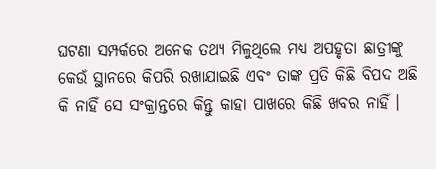ଘଟଣା ସମ୍ପର୍କରେ ଅନେକ ତଥ୍ୟ ମିଳୁଥିଲେ ମଧ୍ୟ ଅପହୃତା ଛାତ୍ରୀଙ୍କୁ କେଉଁ ସ୍ଥାନରେ କିପରି ରଖାଯାଇଛି ଏବଂ ତାଙ୍କ ପ୍ରତି କିଛି ବିପଦ ଅଛି କି ନାହିଁ ସେ ସଂକ୍ରାନ୍ତରେ କିନ୍ତୁ କାହା ପାଖରେ କିଛି ଖବର ନାହିଁ ।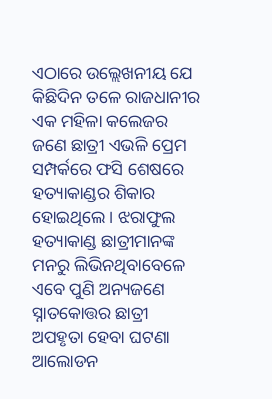ଏଠାରେ ଉଲ୍ଲେଖନୀୟ ଯେ କିଛିଦିନ ତଳେ ରାଜଧାନୀର ଏକ ମହିଳା କଲେଜର ଜଣେ ଛାତ୍ରୀ ଏଭଳି ପ୍ରେମ ସମ୍ପର୍କରେ ଫସି ଶେଷରେ ହତ୍ୟାକାଣ୍ଡର ଶିକାର ହୋଇଥିଲେ । ଝରାଫୁଲ ହତ୍ୟାକାଣ୍ଡ ଛାତ୍ରୀମାନଙ୍କ ମନରୁ ଲିଭିନଥିବାବେଳେ ଏବେ ପୁଣି ଅନ୍ୟଜଣେ ସ୍ନାତକୋତ୍ତର ଛାତ୍ରୀ ଅପହୃତା ହେବା ଘଟଣା ଆଲୋଡନ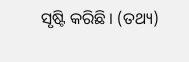ସୃଷ୍ଟି କରିଛି । (ତଥ୍ୟ)